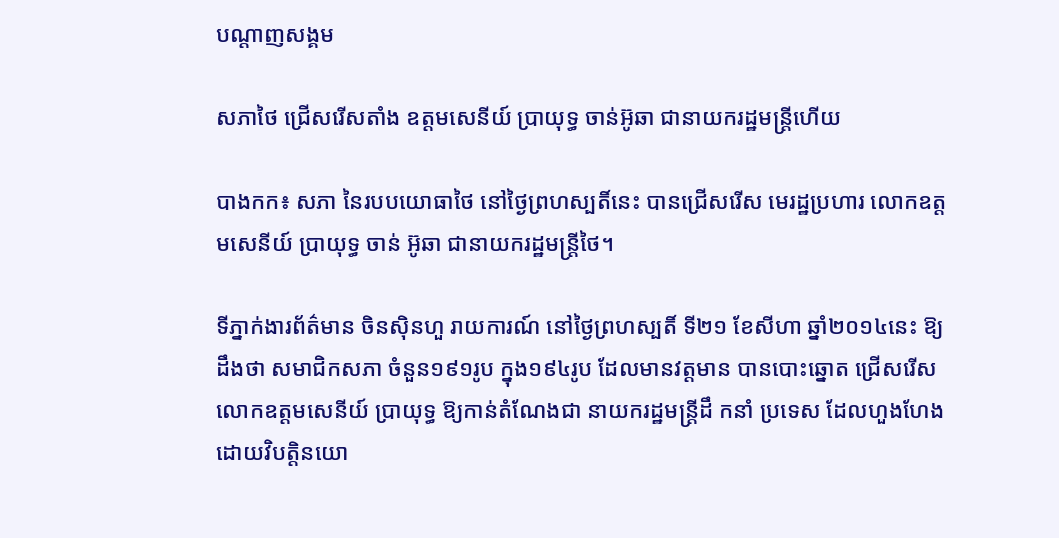បណ្តាញសង្គម

សភាថៃ ជ្រើសរើសតាំង ឧត្តមសេនីយ៍ ប្រាយុទ្ធ ចាន់អ៊ូឆា ជានាយករដ្ឋមន្រ្តីហើយ

បាងកក៖ សភា នៃរបបយោធាថៃ នៅថ្ងៃព្រហស្បតិ៍នេះ បានជ្រើសរើស មេរដ្ឋប្រហារ លោកឧត្តមសេនីយ៍ ប្រាយុទ្ធ ចាន់ អ៊ូឆា ជានាយករដ្ឋមន្រ្តីថៃ។

ទីភ្នាក់ងារព័ត៌មាន ចិនស៊ិនហួ រាយការណ៍ នៅថ្ងៃព្រហស្បតិ៍ ទី២១ ខែសីហា ឆ្នាំ២០១៤នេះ ឱ្យដឹងថា សមាជិកសភា ចំនួន១៩១រូប ក្នុង១៩៤រូប ដែលមានវត្តមាន បានបោះឆ្នោត ជ្រើសរើស លោកឧត្តមសេនីយ៍ ប្រាយុទ្ធ ឱ្យកាន់តំណែងជា នាយករដ្ឋមន្រ្តីដឹ កនាំ ប្រទេស ដែលហួងហែង ដោយវិបត្តិនយោ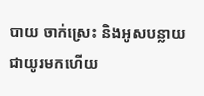បាយ ចាក់ស្រេះ និងអូសបន្លាយ ជាយូរមកហើយ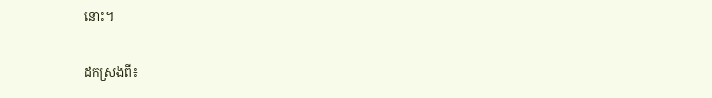នោះ។

ដកស្រងពី៖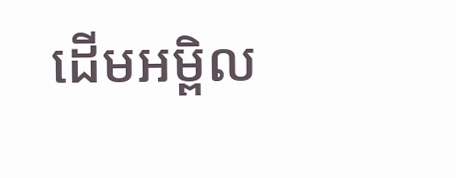ដើមអម្ពិល